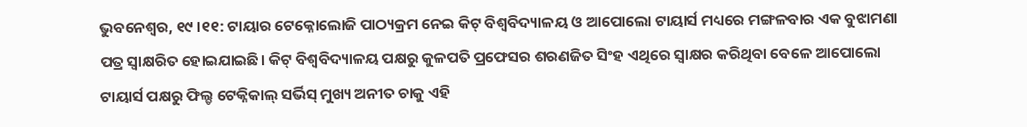ଭୁବନେଶ୍ୱର, ୧୯ ।୧୧: ଟାୟାର ଟେକ୍ନୋଲୋଜି ପାଠ୍ୟକ୍ରମ ନେଇ କିଟ୍ ବିଶ୍ୱବିଦ୍ୟାଳୟ ଓ ଆପୋଲୋ ଟାୟାର୍ସ ମଧ୍ୟରେ ମଙ୍ଗଳବାର ଏକ ବୁଝାମଣା ପତ୍ର ସ୍ୱାକ୍ଷରିତ ହୋଇଯାଇଛି। କିଟ୍ ବିଶ୍ୱବିଦ୍ୟାଳୟ ପକ୍ଷରୁ କୁଳପତି ପ୍ରଫେସର ଶରଣଜିତ ସିଂହ ଏଥିରେ ସ୍ୱାକ୍ଷର କରିଥିବା ବେଳେ ଆପୋଲୋ ଟାୟାର୍ସ ପକ୍ଷରୁ ଫିଲ୍ଡ ଟେକ୍ନିକାଲ୍ ସର୍ଭିସ୍ ମୁଖ୍ୟ ଅନୀତ ଚାକୁ ଏହି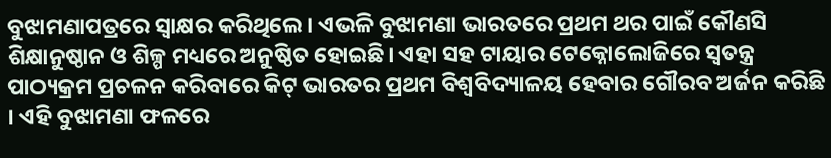ବୁଝାମଣାପତ୍ରରେ ସ୍ୱାକ୍ଷର କରିଥିଲେ। ଏଭଳି ବୁଝାମଣା ଭାରତରେ ପ୍ରଥମ ଥର ପାଇଁ କୌଣସି ଶିକ୍ଷାନୁଷ୍ଠାନ ଓ ଶିଳ୍ପ ମଧ୍ୟରେ ଅନୁଷ୍ଠିତ ହୋଇଛି। ଏହା ସହ ଟାୟାର ଟେକ୍ନୋଲୋଜିରେ ସ୍ୱତନ୍ତ୍ର ପାଠ୍ୟକ୍ରମ ପ୍ରଚଳନ କରିବାରେ କିଟ୍ ଭାରତର ପ୍ରଥମ ବିଶ୍ୱବିଦ୍ୟାଳୟ ହେବାର ଗୌରବ ଅର୍ଜନ କରିଛି । ଏହି ବୁଝାମଣା ଫଳରେ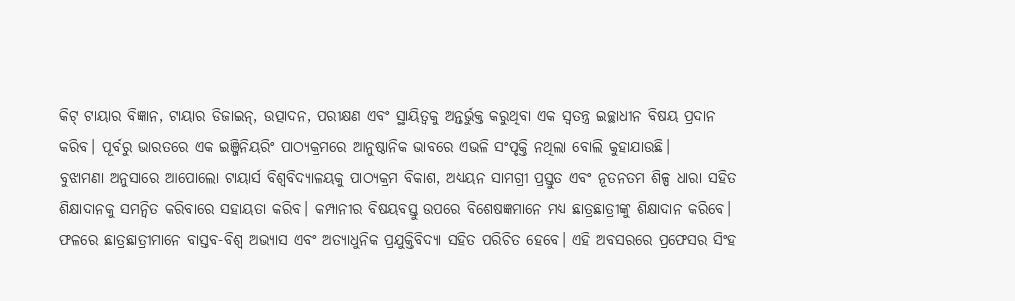କିଟ୍ ଟାୟାର ବିଜ୍ଞାନ, ଟାୟାର ଡିଜାଇନ୍, ଉତ୍ପାଦନ, ପରୀକ୍ଷଣ ଏବଂ ସ୍ଥାୟିତ୍ୱକୁ ଅନ୍ତର୍ଭୁକ୍ତ କରୁଥିବା ଏକ ସ୍ୱତନ୍ତ୍ର ଇଚ୍ଛାଧୀନ ବିଷୟ ପ୍ରଦାନ କରିବ। ପୂର୍ବରୁ ଭାରତରେ ଏକ ଇଞ୍ଜିନିୟରିଂ ପାଠ୍ୟକ୍ରମରେ ଆନୁଷ୍ଠାନିକ ଭାବରେ ଏଭଳି ସଂପୃକ୍ତି ନଥିଲା ବୋଲି କୁହାଯାଉଛି।
ବୁଝାମଣା ଅନୁସାରେ ଆପୋଲୋ ଟାୟାର୍ସ ବିଶ୍ୱବିଦ୍ୟାଳୟକୁ ପାଠ୍ୟକ୍ରମ ବିକାଶ, ଅଧ୍ୟୟନ ସାମଗ୍ରୀ ପ୍ରସ୍ତୁତ ଏବଂ ନୂତନତମ ଶିଳ୍ପ ଧାରା ସହିତ ଶିକ୍ଷାଦାନକୁ ସମନ୍ୱିତ କରିବାରେ ସହାୟତା କରିବ। କମ୍ପାନୀର ବିଷୟବସ୍ତୁ ଉପରେ ବିଶେଷଜ୍ଞମାନେ ମଧ୍ୟ ଛାତ୍ରଛାତ୍ରୀଙ୍କୁ ଶିକ୍ଷାଦାନ କରିବେ। ଫଳରେ ଛାତ୍ରଛାତ୍ରୀମାନେ ବାସ୍ତବ-ବିଶ୍ୱ ଅଭ୍ୟାସ ଏବଂ ଅତ୍ୟାଧୁନିକ ପ୍ରଯୁକ୍ତିବିଦ୍ୟା ସହିତ ପରିଚିତ ହେବେ। ଏହି ଅବସରରେ ପ୍ରଫେସର ସିଂହ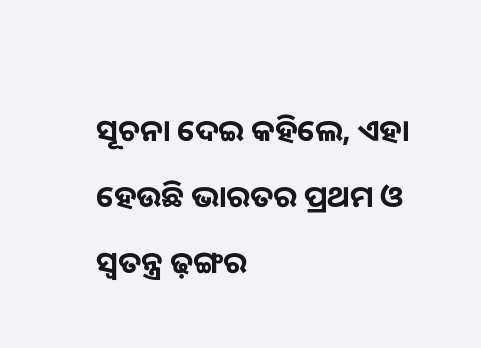ସୂଚନା ଦେଇ କହିଲେ, ଏହା ହେଉଛି ଭାରତର ପ୍ରଥମ ଓ ସ୍ୱତନ୍ତ୍ର ଢ଼ଙ୍ଗର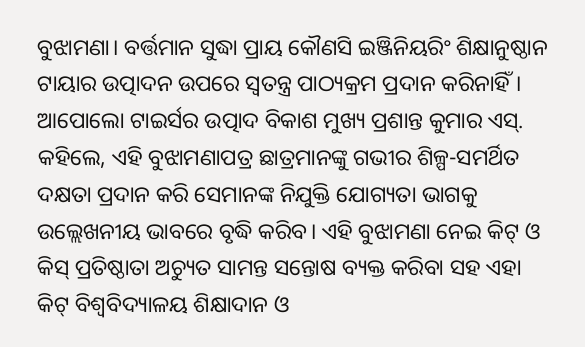ବୁଝାମଣା। ବର୍ତ୍ତମାନ ସୁଦ୍ଧା ପ୍ରାୟ କୌଣସି ଇଞ୍ଜିନିୟରିଂ ଶିକ୍ଷାନୁଷ୍ଠାନ ଟାୟାର ଉତ୍ପାଦନ ଉପରେ ସ୍ୱତନ୍ତ୍ର ପାଠ୍ୟକ୍ରମ ପ୍ରଦାନ କରିନାହିଁ। ଆପୋଲୋ ଟାଇର୍ସର ଉତ୍ପାଦ ବିକାଶ ମୁଖ୍ୟ ପ୍ରଶାନ୍ତ କୁମାର ଏସ୍. କହିଲେ, ଏହି ବୁଝାମଣାପତ୍ର ଛାତ୍ରମାନଙ୍କୁ ଗଭୀର ଶିଳ୍ପ-ସମର୍ଥିତ ଦକ୍ଷତା ପ୍ରଦାନ କରି ସେମାନଙ୍କ ନିଯୁକ୍ତି ଯୋଗ୍ୟତା ଭାଗକୁ ଉଲ୍ଲେଖନୀୟ ଭାବରେ ବୃଦ୍ଧି କରିବ। ଏହି ବୁଝାମଣା ନେଇ କିଟ୍ ଓ କିସ୍ ପ୍ରତିଷ୍ଠାତା ଅଚ୍ୟୁତ ସାମନ୍ତ ସନ୍ତୋଷ ବ୍ୟକ୍ତ କରିବା ସହ ଏହା କିଟ୍ ବିଶ୍ୱବିଦ୍ୟାଳୟ ଶିକ୍ଷାଦାନ ଓ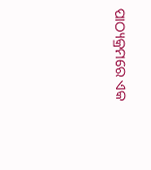ପାଠ୍ୟକ୍ରମରେ ଏକ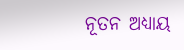ନୂତନ ଅଧ୍ୟାୟ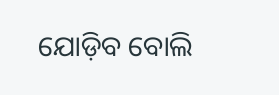ଯୋଡ଼ିବ ବୋଲି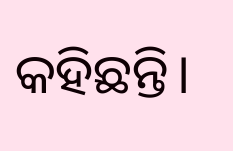କହିଛନ୍ତି।